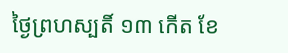ថ្ងៃព្រហស្បតិ៍ ១៣ កើត ខែ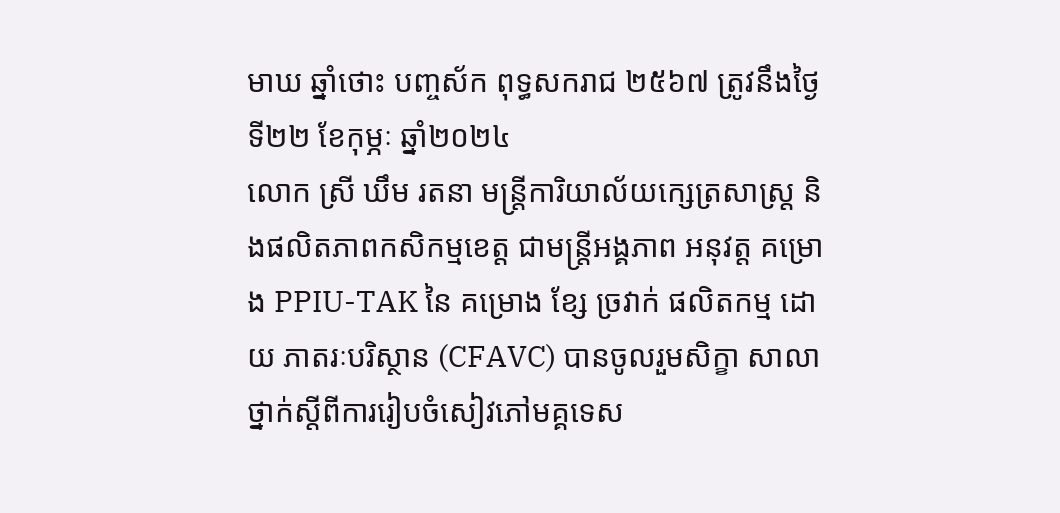មាឃ ឆ្នាំថោះ បញ្ចស័ក ពុទ្ធសករាជ ២៥៦៧ ត្រូវនឹងថ្ងៃទី២២ ខែកុម្ភៈ ឆ្នាំ២០២៤
លោក ស្រី ឃឹម រតនា មន្ត្រីការិយាល័យក្សេត្រសាស្រ្ត និងផលិតភាពកសិកម្មខេត្ត ជាមន្ត្រីអង្គភាព អនុវត្ត គម្រោង PPIU-TAK នៃ គម្រោង ខ្សែ ច្រវាក់ ផលិតកម្ម ដោយ ភាតរៈបរិស្ថាន (CFAVC) បានចូលរួមសិក្ខា សាលាថ្នាក់ស្តីពីការរៀបចំសៀវភៅមគ្គទេស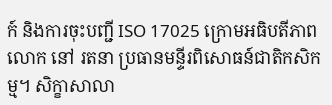ក៍ និងការចុះបញ្ជី ISO 17025 ក្រោមអធិបតីភាពលោក នៅ រតនា ប្រធានមន្ទីរពិសោធន៍ជាតិកសិកម្ម។ សិក្ខាសាលា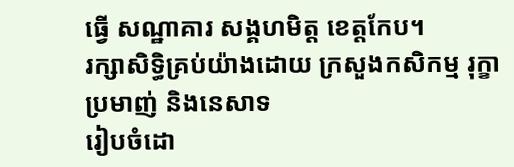ធ្វើ សណ្ឋាគារ សង្គហមិត្ដ ខេត្តកែប។
រក្សាសិទិ្ធគ្រប់យ៉ាងដោយ ក្រសួងកសិកម្ម រុក្ខាប្រមាញ់ និងនេសាទ
រៀបចំដោ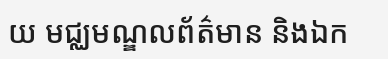យ មជ្ឈមណ្ឌលព័ត៌មាន និងឯក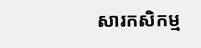សារកសិកម្ម